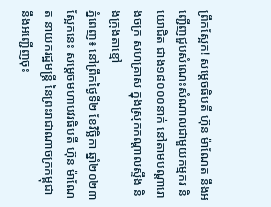ព្រឹកស្អែក! សម្តេចធិបតី ហ៊ុន ម៉ាណែត នឹងអញ្ជើញជួបសំណេះសំណាលជាមួយកម្មករ និយោជិត ជាង១៨០០០នាក់ នៅតាមបណ្តារោងចក្រ សហគ្រាស ក្នុងស្រុកកណ្តាលស្ទឹង និងក្រុងតាខ្មៅ
ភ្នំពេញ៖ នៅព្រឹកថ្ងៃទី២ ខែវិច្ឆិកា ឆ្នាំ២០២៣ ស្អែកនេះ សម្តេចមហាបវរធិបតី ហ៊ុន ម៉ាណែត នាយករដ្ឋមន្ត្រី នៃព្រះរាជាណាចក្រកម្ពុជា នឹងអញ្ជើញចុះ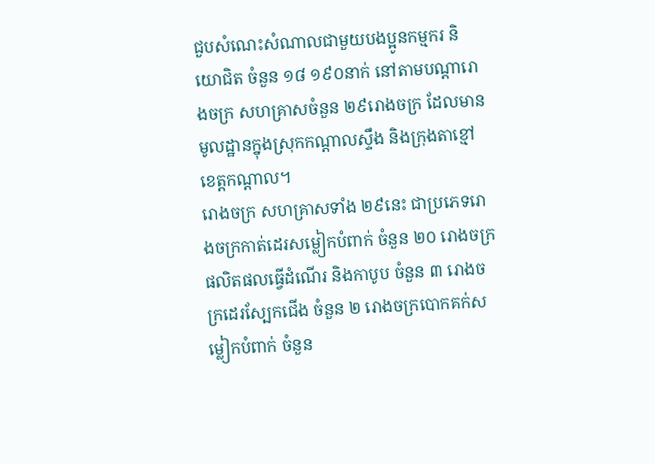ជួបសំណេះសំណាលជាមួយបងប្អូនកម្មករ និយោជិត ចំនួន ១៨ ១៩០នាក់ នៅតាមបណ្តារោងចក្រ សហគ្រាសចំនួន ២៩រោងចក្រ ដែលមានមូលដ្ឋានក្នុងស្រុកកណ្តាលស្ទឹង និងក្រុងតាខ្មៅ ខេត្តកណ្តាល។
រោងចក្រ សហគ្រាសទាំង ២៩នេះ ជាប្រភេទរោងចក្រកាត់ដេរសម្លៀកបំពាក់ ចំនួន ២០ រោងចក្រផលិតផលធ្វើដំណើរ និងកាបូប ចំនួន ៣ រោងចក្រដេរស្បែកជើង ចំនួន ២ រោងចក្របោកគក់សម្លៀកបំពាក់ ចំនួន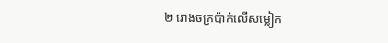២ រោងចក្រប៉ាក់លើសម្លៀក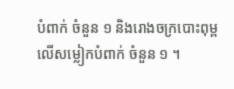បំពាក់ ចំនួន ១ និងរោងចក្របោះពុម្ពលើសម្លៀកបំពាក់ ចំនួន ១ ។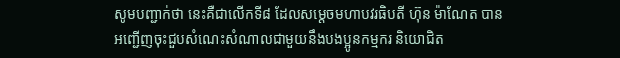សូមបញ្ជាក់ថា នេះគឺជាលើកទី៨ ដែលសម្តេចមហាបវរធិបតី ហ៊ុន ម៉ាណែត បានអញ្ជើញចុះជួបសំណេះសំណាលជាមួយនឹងបងប្អូនកម្មករ និយោជិត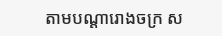តាមបណ្តារោងចក្រ ស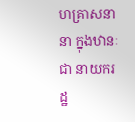ហគ្រាសនានា ក្នុងឋានៈជា នាយករដ្ឋ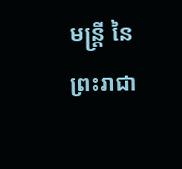មន្ត្រី នៃព្រះរាជា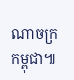ណាចក្រកម្ពុជា៕